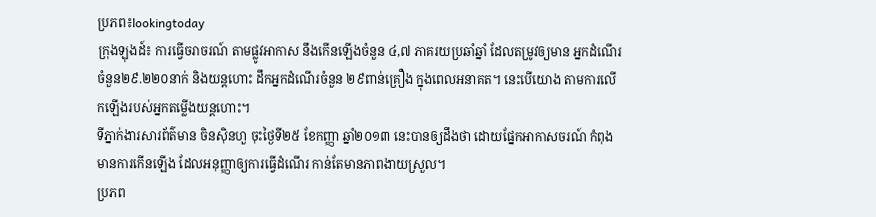ប្រភព៖lookingtoday
ក្រុងឡុងដ៍៖ ការធ្វើចរាចរណ៍ តាមផ្លូវអាកាស នឹងកើនឡើងចំនួន ៤,៧ ភាគរយប្រឆាំឆ្នាំ ដែលតម្រូវឲ្យមាន អ្នកដំណើរ ចំនួន២៩.២២០នាក់ និងយន្តហោះ ដឹកអ្នកដំណើរចំនួន ២៩ពាន់គ្រឿង ក្នុងពេលអនាគត។ នេះបើយោង តាមការលើកឡើងរបស់អ្នកតម្លើងយន្តហោះ។
ទីភ្នាក់ងារសារព័ត៌មាន ចិនស៊ិនហួ ចុះថ្ងៃទី២៥ ខែកញ្ញា ឆ្នាំ២០១៣ នេះបានឲ្យដឹងថា ដោយផ្នែកអាកាសចរណ៍ កំពុងមានការកើនឡើង ដែលអនុញ្ញាឲ្យការធ្វើដំណើរ កាន់តែមានភាពងាយស្រួល។
ប្រភព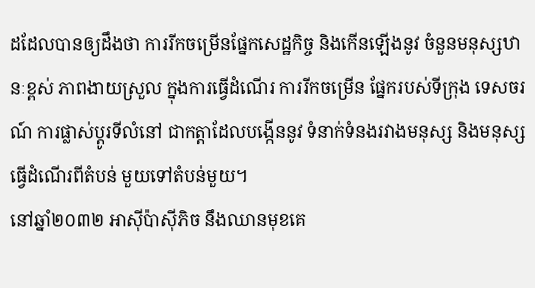ដដែលបានឲ្យដឹងថា ការរីកចម្រើនផ្នែកសេដ្ឋកិច្ច និងកើនឡើងនូវ ចំនួនមនុស្សឋានៈខ្ពស់ ភាពងាយស្រួល ក្នុងការធ្វើដំណើរ ការរីកចម្រើន ផ្នែករបស់ទីក្រុង ទេសចរណ៍ ការផ្លាស់ប្តូរទីលំនៅ ជាកត្តាដែលបង្កើននូវ ទំនាក់ទំនងរវាងមនុស្ស និងមនុស្ស ធ្វើដំណើរពីតំបន់ មួយទៅតំបន់មួយ។
នៅឆ្នាំ២០៣២ អាស៊ីប៉ាស៊ីភិច នឹងឈានមុខគេ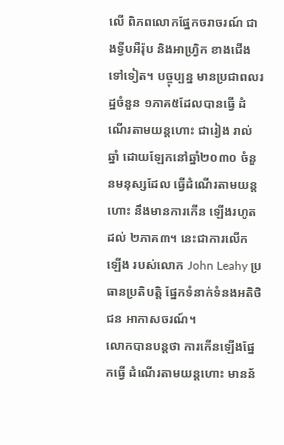លើ ពិភពលោកផ្នែកចរាចរណ៍ ជាងទ្វីបអឺរ៉ុប និងអាហ្រ្វិក ខាងជើងទៅទៀត។ បច្ចុប្បន្ន មានប្រជាពលរដ្ឋចំនួន ១ភាគ៥ដែលបានធ្វើ ដំណើរតាមយន្តហោះ ជារៀង រាល់ឆ្នាំ ដោយឡែកនៅឆ្នាំ២០៣០ ចំនួនមនុស្សដែល ធ្វើដំណើរតាមយន្តហោះ នឹងមានការកើន ឡើងរហូតដល់ ២ភាគ៣។ នេះជាការលើកឡើង របស់លោក John Leahy ប្រធានប្រតិបត្តិ ផ្នែកទំនាក់ទំនងអតិថិជន អាកាសចរណ៍។
លោកបានបន្តថា ការកើនឡើងផ្នែកធ្វើ ដំណើរតាមយន្តហោះ មានន័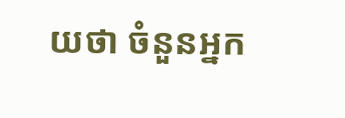យថា ចំនួនអ្នក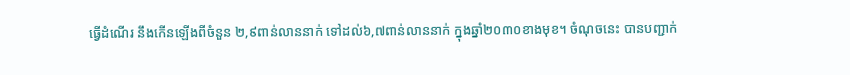ធ្វើដំណើរ នឹងកើនឡើងពីចំនួន ២,៩ពាន់លាននាក់ ទៅដល់៦,៧ពាន់លាននាក់ ក្នុងឆ្នាំ២០៣០ខាងមុខ។ ចំណុចនេះ បានបញ្ជាក់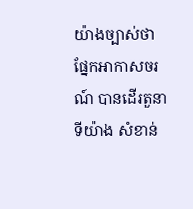យ៉ាងច្បាស់ថា ផ្នែកអាកាសចរណ៍ បានដើរតួនាទីយ៉ាង សំខាន់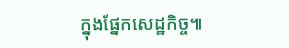ក្នុងផ្នែកសេដ្ឋកិច្ច៕